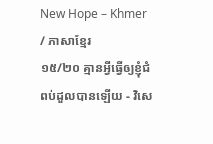New Hope – Khmer / ភាសាខ្មែរ
១៥/២០ គ្មានអ្វីធ្វើឲ្យខ្ញុំជំពប់ដួលបានឡើយ - វិសេ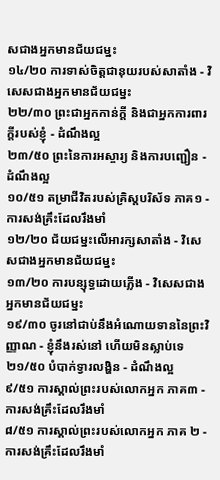សជាងអ្នកមានជ័យជម្នះ
១៤/២០ ការទាស់ចិត្តជានុយរបស់សាតាំង - វិសេសជាងអ្នកមានជ័យជម្នះ
២២/៣០ ព្រះជាអ្នកកាន់ក្ដី និងជាអ្នកការពារក្ដីរបស់ខ្ញុំ - ដំណឹងល្អ
២៣/៥០ ព្រះនៃការអស្ចារ្យ និងការបញ្ជឿន - ដំណឹងល្អ
១០/៥១ តម្រាជីវិតរបស់គ្រិស្តបរិស័ទ ភាគ១ - ការសង់គ្រឹះដែលរឹងមាំ
១២/២០ ជ័យជម្នះលើអារក្សសាតាំង - វិសេសជាងអ្នកមានជ័យជម្នះ
១៣/២០ ការបន្សុទ្ធដោយភ្លើង - វិសេសជាងអ្នកមានជ័យជម្នះ
១៩/៣០ ចូរនៅជាប់នឹងអំណោយទាននៃព្រះវិញ្ញាណ - ខ្ញុំនឹងរស់នៅ ហើយមិនស្លាប់ទេ
២១/៥០ បំបាក់ទ្វារលង្ហិន - ដំណឹងល្អ
៩/៥១ ការស្គាល់ព្រះរបស់លោកអ្នក ភាគ៣ - ការសង់គ្រឹះដែលរឹងមាំ
៨/៥១ ការស្គាល់ព្រះរបស់លោកអ្នក ភាគ ២ - ការសង់គ្រឹះដែលរឹងមាំ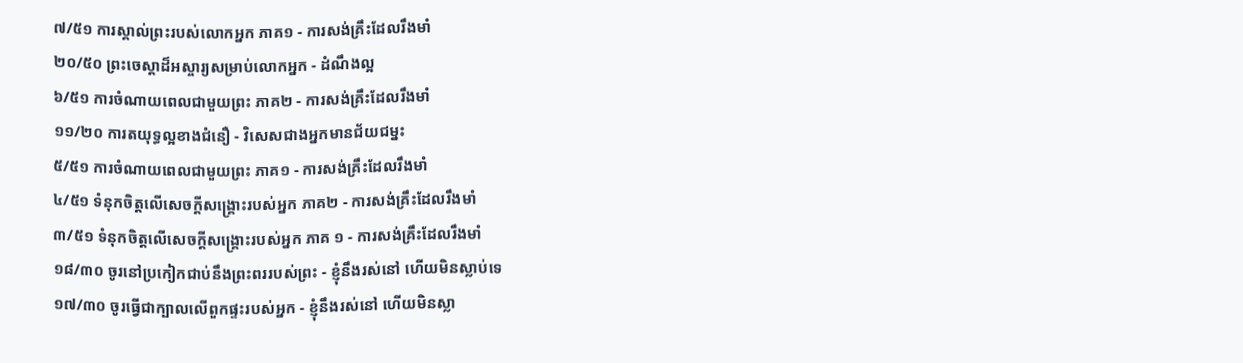៧/៥១ ការស្គាល់ព្រះរបស់លោកអ្នក ភាគ១ - ការសង់គ្រឹះដែលរឹងមាំ
២០/៥០ ព្រះចេស្ដាដ៏អស្ចារ្យសម្រាប់លោកអ្នក - ដំណឹងល្អ
៦/៥១ ការចំណាយពេលជាមួយព្រះ ភាគ២ - ការសង់គ្រឹះដែលរឹងមាំ
១១/២០ ការតយុទ្ធល្អខាងជំនឿ - វិសេសជាងអ្នកមានជ័យជម្នះ
៥/៥១ ការចំណាយពេលជាមួយព្រះ ភាគ១ - ការសង់គ្រឹះដែលរឹងមាំ
៤/៥១ ទំនុកចិត្តលើសេចក្ដីសង្រ្គោះរបស់អ្នក ភាគ២ - ការសង់គ្រឹះដែលរឹងមាំ
៣/៥១ ទំនុកចិត្តលើសេចក្ដីសង្រ្គោះរបស់អ្នក ភាគ ១ - ការសង់គ្រឹះដែលរឹងមាំ
១៨/៣០ ចូរនៅប្រកៀកជាប់នឹងព្រះពររបស់ព្រះ - ខ្ញុំនឹងរស់នៅ ហើយមិនស្លាប់ទេ
១៧/៣០ ចូរធ្វើជាក្បាលលើពួកផ្ទះរបស់អ្នក - ខ្ញុំនឹងរស់នៅ ហើយមិនស្លា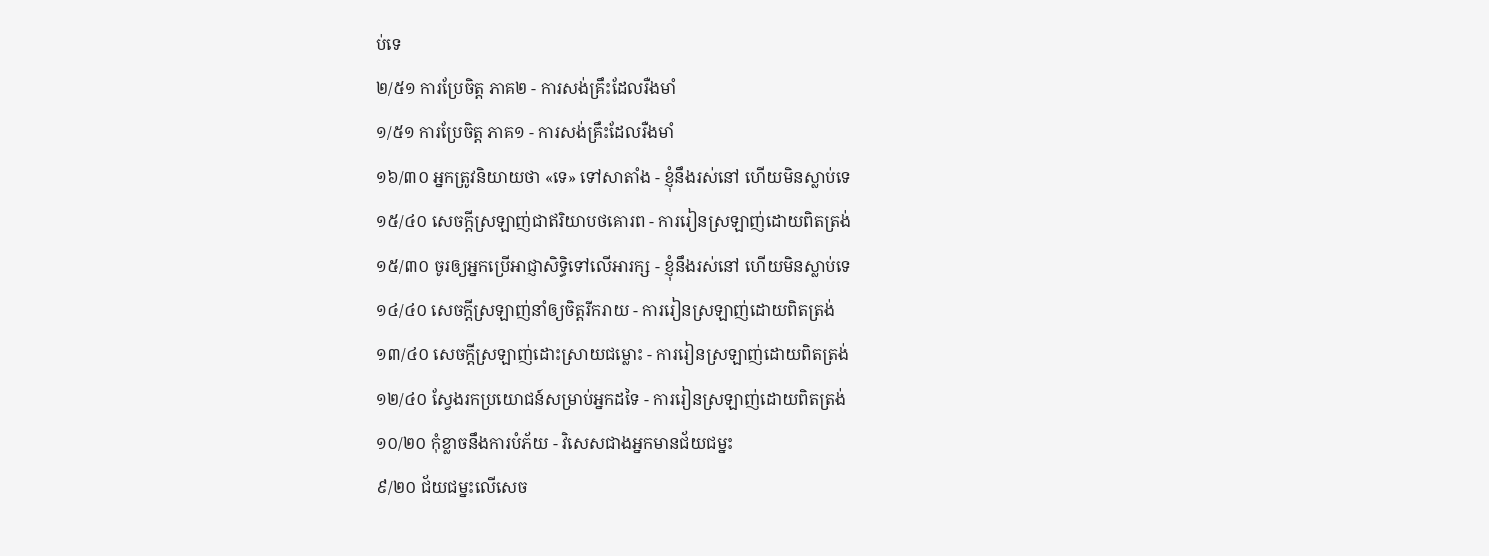ប់ទេ
២/៥១ ការប្រែចិត្ត ភាគ២ - ការសង់គ្រឹះដែលរឺងមាំ
១/៥១ ការប្រែចិត្ត ភាគ១ - ការសង់គ្រឹះដែលរឺងមាំ
១៦/៣០ អ្នកត្រូវនិយាយថា «ទេ» ទៅសាតាំង - ខ្ញុំនឹងរស់នៅ ហើយមិនស្លាប់ទេ
១៥/៤០ សេចក្ដីស្រឡាញ់ជាឥរិយាបថគោរព - ការរៀនស្រឡាញ់ដោយពិតត្រង់
១៥/៣០ ចូរឲ្យអ្នកប្រើអាជ្ញាសិទ្ធិទៅលើអារក្ស - ខ្ញុំនឹងរស់នៅ ហើយមិនស្លាប់ទេ
១៤/៤០ សេចក្ដីស្រឡាញ់នាំឲ្យចិត្តរីករាយ - ការរៀនស្រឡាញ់ដោយពិតត្រង់
១៣/៤០ សេចក្ដីស្រឡាញ់ដោះស្រាយជម្លោះ - ការរៀនស្រឡាញ់ដោយពិតត្រង់
១២/៤០ ស្វែងរកប្រយោជន៍សម្រាប់អ្នកដទៃ - ការរៀនស្រឡាញ់ដោយពិតត្រង់
១០/២០ កុំខ្លាចនឹងការបំភ័យ - វិសេសជាងអ្នកមានជ័យជម្នះ
៩/២០ ជ័យជម្នះលើសេច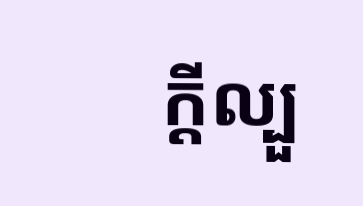ក្ដីល្បួ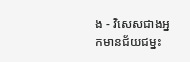ង - វិសេសជាងអ្នកមានជ័យជម្នះ